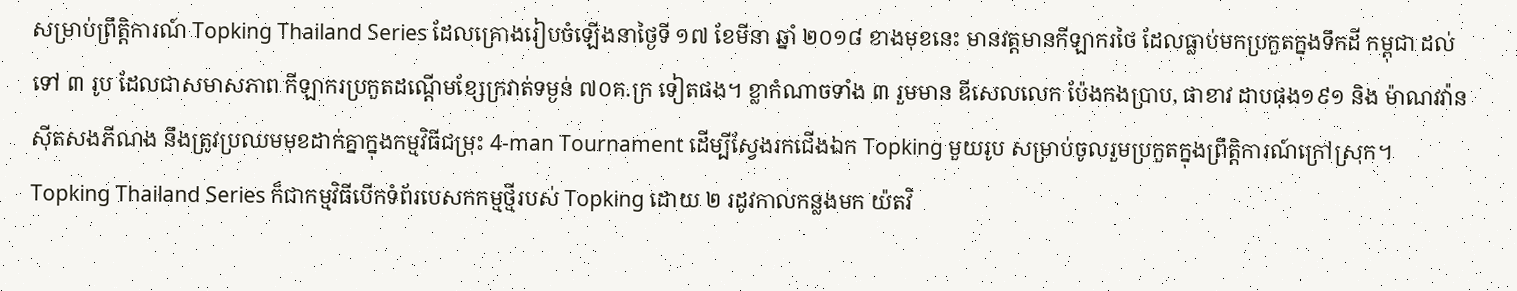សម្រាប់ព្រឹត្តិការណ៍ Topking Thailand Series ដែលគ្រោងរៀបចំឡើងនាថ្ងៃទី ១៧ ខែមីនា ឆ្នាំ ២០១៨ ខាងមុខនេះ មានវត្តមានកីឡាករថៃ ដែលធ្លាប់មកប្រកួតក្នុងទឹកដី កម្ពុជា ដល់ទៅ ៣ រូប ដែលជាសមាសភាព កីឡាករប្រកួតដណ្ដើមខ្សែក្រវាត់ទម្ងន់ ៧០គ.ក្រ ទៀតផង។ ខ្លាកំណាចទាំង ៣ រួមមាន ឌីសេលលេក ប៉ែងកងប្រាប, ផាខាវ ដាបផុង១៩១ និង ម៉ាណវវ៉ាន ស៊ីតសងភីណង នឹងត្រូវប្រឈមមុខដាក់គ្នាក្នុងកម្មវិធីជម្រុះ 4-man Tournament ដើម្បីស្វែងរកជើងឯក Topking មួយរូប សម្រាប់ចូលរួមប្រកួតក្នុងព្រឹត្តិការណ៍ក្រៅស្រុក។ Topking Thailand Series ក៏ជាកម្មវិធីបើកទំព័របេសកកម្មថ្មីរបស់ Topking ដោយ ២ រដូវកាលកន្លងមក យ៉តវិ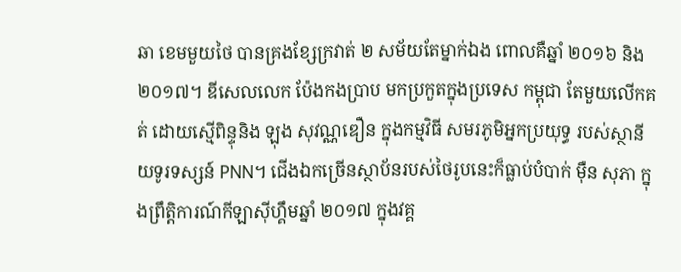ឆា ខេមមួយថៃ បានគ្រងខ្សែក្រវាត់ ២ សម័យតែម្នាក់ឯង ពោលគឺឆ្នាំ ២០១៦ និង ២០១៧។ ឌីសេលលេក ប៉ែងកងប្រាប មកប្រកួតក្នុងប្រទេស កម្ពុជា តែមួយលើកគត់ ដោយស្មើពិន្ទុនិង ឡុង សុវណ្ណឌឿន ក្នុងកម្មវិធី សមរភូមិអ្នកប្រយុទ្ធ របស់ស្ថានីយទូរទស្សន៍ PNN។ ជើងឯកច្រើនស្ថាប័នរបស់ថៃរូបនេះក៏ធ្លាប់បំបាក់ ម៉ឺន សុភា ក្នុងព្រឹត្តិការណ៍កីឡាស៊ីហ្គឹមឆ្នាំ ២០១៧ ក្នុងវគ្គ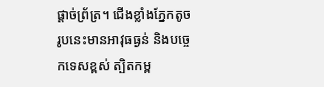ផ្ដាច់ព្រ័ត្រ។ ជើងខ្លាំងភ្នែកតូចរូបនេះមានអាវុធធ្ងន់ និងបច្ចេកទេសខ្ពស់ ត្បិតកម្ព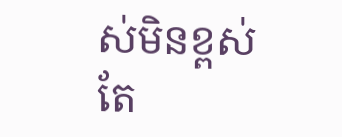ស់មិនខ្ពស់ តែ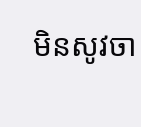មិនសូវចា